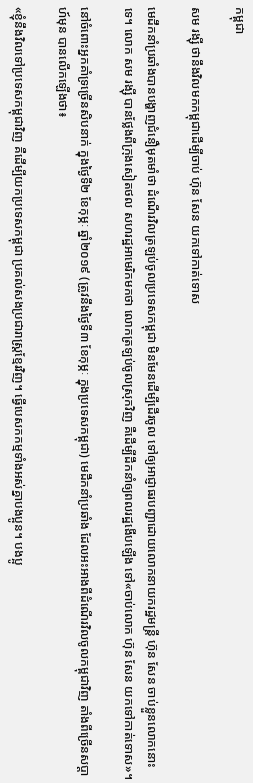កម្ពុជា

សម រង្ស៊ី ថានឹងវិលមកកម្ពុជាដើម្បីចាប់ ហ៊ុន សែន យកទៅកាត់ទោស

មេដឹកនាំប្រឆាំងបានបង្ហាញជំនឿមុតមាំថា ដំណើរវិលត្រឡប់ចូលប្រទេសកម្ពុជា មិនមែនដើម្បីដើរចូល ទៅឲ្យអាជ្ញាធរបញ្ជាដោយលោកនាយករដ្ឋមន្ត្រី ហ៊ុន សែន ចាប់ខ្លួនលោកនោះទេ។ លោក សម រង្ស៊ី បានថ្លែងពីក្រុងសៀតថល សហរដ្ឋអាមេរិកមកថា លោកត្រឡប់ចូលស្រុកវិញ គឺដើម្បីដឹកនាំឲ្យពលរដ្ឋងើបឡើង ទៅ«ចាប់លោក ហ៊ុន សែន យកទៅកាត់ទោស»។

នៅចំពោះអ្នកគាំទ្រច្រើនសិបនាក់ ក្នុងថ្ងៃទី២ ខែកុម្ភៈ ឆ្នាំ២០១៩ (ត្រូវនឹងថ្ងៃទី៣ ខែកុម្ភៈ ក្នុងប្រទេសកម្ពុជា) មេដឹកនាំប្រឆាំង ដែលអះអាងពីដំណើរវិលចូលកម្ពុជាវិញ តាំងពីច្រើនសប្ដាហ៍មុន បានលើកឡើងថា៖

«ខ្ញុំនឹងវិលទៅប្រទេសកម្ពុជាវិញ គឺដើម្បីយកប្រទេសកម្ពុជា ប្រគល់សងប្រជារាស្ត្រខ្មែរវិញ។ ធ្វើបេសកកម្មទាំងអស់គ្នាបងប្អូន។ បងប្អូ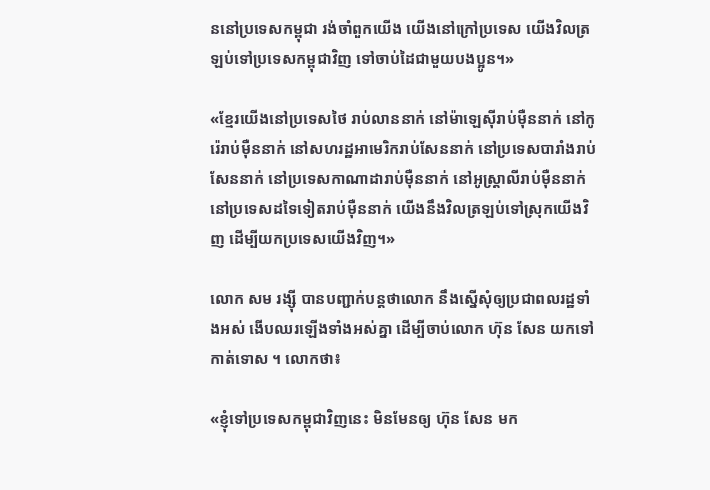ននៅប្រទេសកម្ពុជា រង់ចាំពួកយើង យើងនៅក្រៅប្រទេស យើងវិលត្រឡប់ទៅប្រទេសកម្ពុជាវិញ ទៅចាប់ដៃជាមួយបងប្អូន។»

«ខ្មែរយើងនៅប្រទេសថៃ រាប់លាននាក់ នៅម៉ាឡេស៊ីរាប់ម៉ឺននាក់ នៅកូរ៉េរាប់ម៉ឺននាក់ នៅសហរដ្ឋអាមេរិករាប់សែននាក់ នៅប្រទេសបារាំងរាប់សែននាក់ នៅប្រទេសកាណាដារាប់ម៉ឺននាក់ នៅអូស្ត្រាលីរាប់ម៉ឺននាក់ នៅប្រទេសដទៃទៀតរាប់ម៉ឺននាក់ យើងនឹងវិលត្រឡប់ទៅស្រុកយើងវិញ ដើម្បីយកប្រទេសយើងវិញ។»

លោក សម រង្ស៊ី បានបញ្ជាក់បន្តថាលោក នឹងស្នើសុំឲ្យប្រជាពលរដ្ឋទាំងអស់ ងើបឈរឡើងទាំងអស់គ្នា ដើម្បីចាប់លោក ហ៊ុន សែន យកទៅកាត់ទោស ។ លោកថា៖

«ខ្ញុំទៅប្រទេសកម្ពុជាវិញនេះ មិនមែនឲ្យ ហ៊ុន សែន មក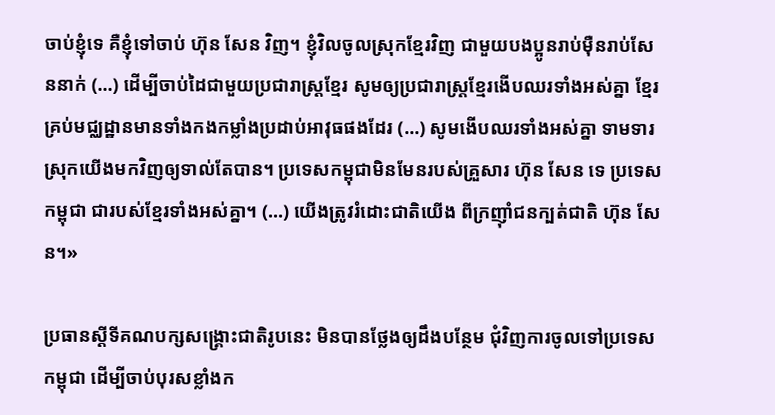ចាប់ខ្ញុំទេ គឺខ្ញុំទៅចាប់ ហ៊ុន សែន វិញ។ ខ្ញុំវិលចូលស្រុកខ្មែរវិញ ជាមួយបងប្អូនរាប់ម៉ឺនរាប់សែននាក់ (…) ដើម្បីចាប់ដៃជាមួយប្រជារាស្ត្រខ្មែរ សូមឲ្យប្រជារាស្ត្រខ្មែរងើបឈរទាំងអស់គ្នា ខ្មែរគ្រប់មជ្ឈដ្ឋានមានទាំងកងកម្លាំងប្រដាប់អាវុធផងដែរ (…) សូមងើបឈរទាំងអស់គ្នា ទាមទារស្រុកយើងមកវិញឲ្យទាល់តែបាន។ ប្រទេសកម្ពុជាមិនមែនរបស់គ្រួសារ ហ៊ុន សែន ទេ ប្រទេសកម្ពុជា ជារបស់ខ្មែរទាំងអស់គ្នា។ (…) យើងត្រូវរំដោះជាតិយើង ពីក្រញ៉ាំជនក្បត់ជាតិ ហ៊ុន សែន។»

ប្រធានស្ដីទីគណបក្សសង្គ្រោះជាតិរូបនេះ មិនបានថ្លែងឲ្យដឹងបន្ថែម ជុំវិញការចូលទៅប្រទេសកម្ពុជា ដើម្បីចាប់បុរសខ្លាំងក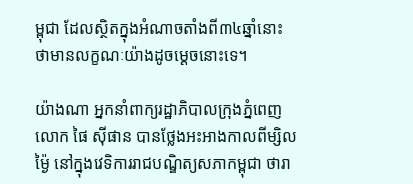ម្ពុជា ដែលស្ថិតក្នុងអំណាចតាំងពី៣៤ឆ្នាំនោះ ថាមានលក្ខណៈយ៉ាងដូចម្ដេចនោះទេ។

យ៉ាងណា អ្នកនាំពាក្យរដ្ឋាភិបាលក្រុងភ្នំពេញ លោក ផៃ ស៊ីផាន បានថ្លែងអះអាងកាលពីម្សិលម៉្ងៃ នៅក្នុងវេទិការរាជបណ្ឌិត្យសភាកម្ពុជា ថារា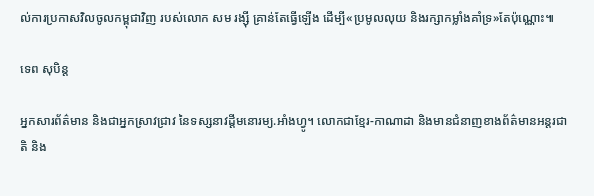ល់ការប្រកាសវិលចូលកម្ពុជាវិញ របស់លោក សម រង្ស៊ី គ្រាន់តែធ្វើឡើង ដើម្បី«ប្រមូលលុយ និងរក្សាកម្លាំងគាំទ្រ»តែប៉ុណ្ណោះ៕

ទេព សុបិន្ត

អ្នកសារព័ត៌មាន និងជាអ្នកស្រាវជ្រាវ នៃទស្សនាវដ្ដីមនោរម្យ.អាំងហ្វូ។ លោកជាខ្មែរ-កាណាដា និងមានជំនាញខាងព័ត៌មានអន្តរជាតិ និង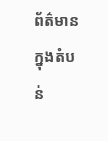ព័ត៌មានក្នុងតំបន់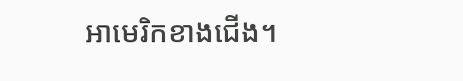អាមេរិកខាងជើង។